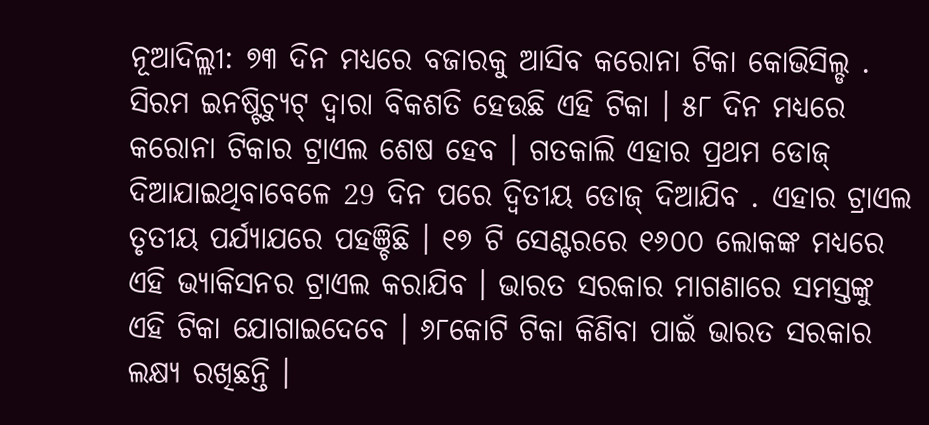ନୂଆଦିଲ୍ଲୀ: ୭୩ ଦିନ ମଧ୍ୟରେ ବଜାରକୁ ଆସିବ କରୋନା ଟିକା କୋଭିସିଲ୍ଡ . ସିରମ ଇନଷ୍ଟିଚ୍ୟୁଟ୍ ଦ୍ବାରା ବିକଶତି ହେଉଛି ଏହି ଟିକା । ୫୮ ଦିନ ମଧ୍ୟରେ କରୋନା ଟିକାର ଟ୍ରାଏଲ ଶେଷ ହେବ । ଗତକାଲି ଏହାର ପ୍ରଥମ ଡୋଜ୍ ଦିଆଯାଇଥିବାବେଳେ 29 ଦିନ ପରେ ଦ୍ୱିତୀୟ ଡୋଜ୍ ଦିଆଯିବ . ଏହାର ଟ୍ରାଏଲ ତୃତୀୟ ପର୍ଯ୍ୟାଯରେ ପହଞ୍ଚିଛି । ୧୭ ଟି ସେଣ୍ଟରରେ ୧୬୦୦ ଲୋକଙ୍କ ମଧ୍ୟରେ ଏହି ଭ୍ୟାକିସନର ଟ୍ରାଏଲ କରାଯିବ । ଭାରତ ସରକାର ମାଗଣାରେ ସମସ୍ତଙ୍କୁ ଏହି ଟିକା ଯୋଗାଇଦେବେ । ୬୮କୋଟି ଟିକା କିଣିବା ପାଇଁ ଭାରତ ସରକାର ଲକ୍ଷ୍ୟ ରଖିଛନ୍ତି ।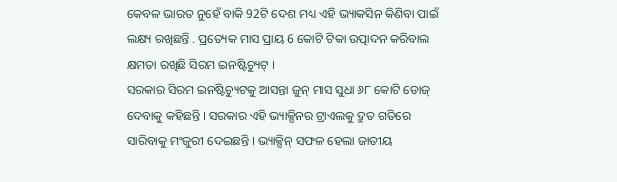କେବଳ ଭାରତ ନୁହେଁ ବାକି 92ଟି ଦେଶ ମଧ୍ୟ ଏହି ଭ୍ୟାକସିନ କିଣିବା ପାଇଁ ଲକ୍ଷ୍ୟ ରଖିଛନ୍ତି . ପ୍ରତ୍ୟେକ ମାସ ପ୍ରାୟ 6 କୋଟି ଟିକା ଉତ୍ପାଦନ କରିବାଲ କ୍ଷମତା ରଖିଛି ସିରମ ଇନଷ୍ଟିଚ୍ୟୁଟ୍ ।
ସରକାର ସିରମ ଇନଷ୍ଟିଚ୍ୟୁଟକୁ ଆସନ୍ତା ଜୁନ୍ ମାସ ସୁଧା ୬୮ କୋଟି ଡୋଜ୍ ଦେବାକୁ କହିଛନ୍ତି । ସରକାର ଏହି ଭ୍ୟାକ୍ସିନର ଟ୍ରାଏଲକୁ ଦ୍ରୁତ ଗତିରେ ସାରିବାକୁ ମଂଜୁରୀ ଦେଇଛନ୍ତି । ଭ୍ୟାକ୍ସିନ୍ ସଫଳ ହେଲା ଜାତୀୟ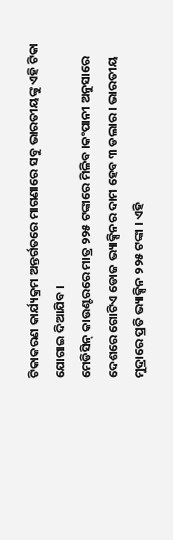ଟିକାକରଣ କାର୍ଯ୍ୟକ୍ରମ ଅନ୍ତର୍ଗତରେ ମାଗଣାରେ ସବୁ ଭାରତୀୟଙ୍କୁ ଏହି ଟିକା ଯୋଗାଇ ଦିଆଯିବ ।
ମେଡିସିନ୍ କାଉଣ୍ଟରରେ ମାତ୍ର ୨୨୫ ଟଙ୍କାରେ ମିଳିବ ।କଂପାନୀ ଅନୁସାରେ ଦେଶରେ ଗୋଟିଏ ଡୋଜ ଭ୍ୟାକ୍ସିନର ଦାମ ହେବ ୩ ଡଲାର । ଭାରତୀୟ ମୁଦ୍ରାରେ ପ୍ରତି ଭ୍ୟାକ୍ସିନ ୨୨୫ ଟଙ୍କା । ଏହି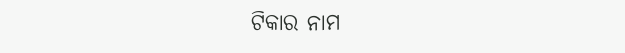ଟିକାର ନାମ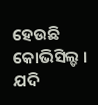ହେଉଛି କୋଭିସିଲ୍ଡ । ଯଦି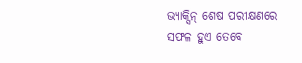ଭ୍ୟାକ୍ସିନ୍ ଶେଷ ପରୀକ୍ଷଣରେ ସଫଳ ହୁଏ ତେବେ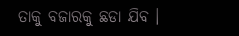ତାକୁ ବଜାରକୁ ଛଡା ଯିବ ।